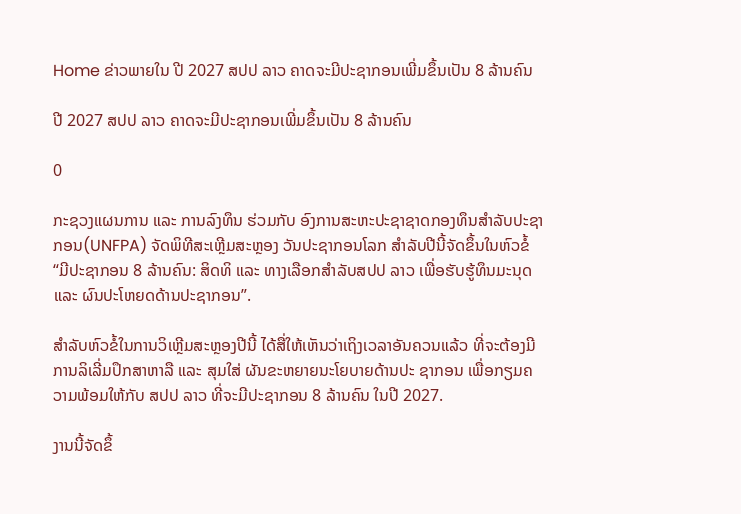Home ຂ່າວພາຍໃນ ປີ 2027 ສປປ ລາວ ຄາດຈະມີປະຊາກອນເພີ່ມຂຶ້ນເປັນ 8 ລ້ານຄົນ

ປີ 2027 ສປປ ລາວ ຄາດຈະມີປະຊາກອນເພີ່ມຂຶ້ນເປັນ 8 ລ້ານຄົນ

0

ກະຊວງແຜນການ ແລະ ການລົງທຶນ ຮ່ວມກັບ ອົງການສະຫະປະຊາຊາດກອງທຶນສຳລັບປະຊາກອນ(UNFPA) ຈັດພິທີສະເຫຼີມສະຫຼອງ ວັນປະຊາກອນໂລກ ສຳລັບປີນີ້ຈັດຂຶ້ນໃນຫົວຂໍ້ “ມີປະຊາກອນ 8 ລ້ານຄົນ: ສິດທິ ແລະ ທາງເລືອກສຳລັບສປປ ລາວ ເພື່ອຮັບຮູ້ທຶນມະນຸດ ແລະ ຜົນປະໂຫຍດດ້ານປະຊາກອນ”.

ສຳລັບຫົວຂໍ້ໃນການວິເຫຼີມສະຫຼອງປີນີ້ ໄດ້ສື່ໃຫ້ເຫັນວ່າເຖິງເວລາອັນຄວນແລ້ວ ທີ່ຈະຕ້ອງມີການລິເລີ່ມປຶກສາຫາລື ແລະ ສຸມໃສ່ ຜັນຂະຫຍາຍນະໂຍບາຍດ້ານປະ ຊາກອນ ເພື່ອກຽມຄວາມພ້ອມໃຫ້ກັບ ສປປ ລາວ ທີ່ຈະມີປະຊາກອນ 8 ລ້ານຄົນ ໃນປີ 2027.

ງານນີ້ຈັດຂຶ້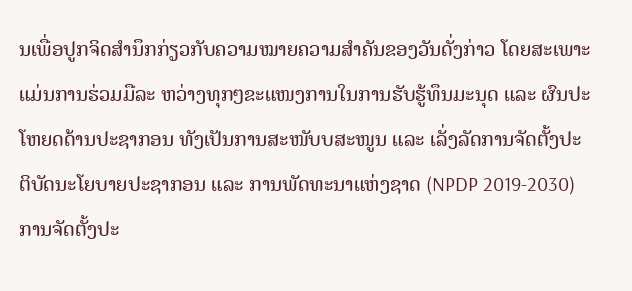ນເພື່ອປູກຈິດສໍານຶກກ່ຽວກັບຄວາມໝາຍຄວາມສໍາຄັນຂອງວັນດັ່ງກ່າວ ໂດຍສະເພາະແມ່ນການຮ່ວມມືລະ ຫວ່າງທຸກໆຂະແໜງການໃນການຮັບຮູ້ທຶນມະນຸດ ແລະ ຜົນປະໂຫຍດດ້ານປະຊາກອນ ທັງເປັນການສະໜັບບສະໜູນ ແລະ ເລັ່ງລັດການຈັດຕັ້ງປະຕິບັດນະໂຍບາຍປະຊາກອນ ແລະ ການພັດທະນາແຫ່ງຊາດ (NPDP 2019-2030) ການຈັດຕັ້ງປະ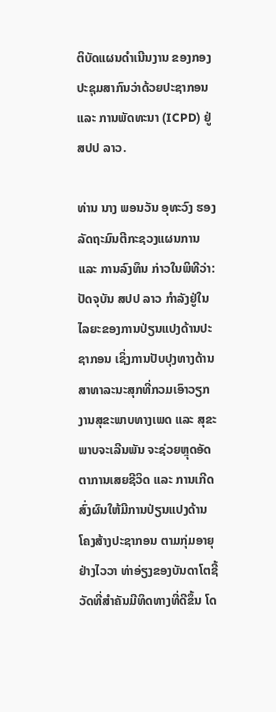ຕິບັດແຜນດຳເນີນງານ ຂອງກອງປະຊຸມສາກົນວ່າດ້ວຍປະຊາກອນ ແລະ ການພັດທະນາ (ICPD) ຢູ່ ສປປ ລາວ.

ທ່ານ ນາງ ພອນວັນ ອຸທະວົງ ຮອງລັດຖະມົນຕີກະຊວງແຜນການ ແລະ ການລົງທຶນ ກ່າວໃນພິທີວ່າ: ປັດຈຸບັນ ສປປ ລາວ ກໍາລັງຢູ່ໃນໄລຍະຂອງການປ່ຽນແປງດ້ານປະຊາກອນ ເຊິ່ງການປັບປຸງທາງດ້ານສາທາລະນະສຸກທີ່ກວມເອົາວຽກງານສຸຂະພາບທາງເພດ ແລະ ສຸຂະພາບຈະເລີນພັນ ຈະຊ່ວຍຫຼຸດອັດຕາການເສຍຊີວິດ ແລະ ການເກີດ ສົ່ງຜົນໃຫ້ມີການປ່ຽນແປງດ້ານໂຄງສ້າງປະຊາກອນ ຕາມກຸ່ມອາຍຸຢ່າງໄວວາ ທ່າອ່ຽງຂອງບັນດາໂຕຊີ້ວັດທີ່ສຳຄັນມີທິດທາງທີ່ດີຂຶ້ນ ໂດ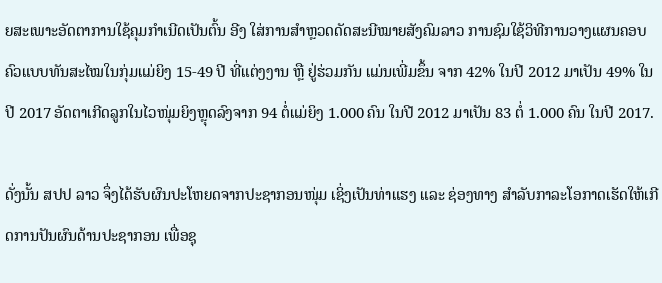ຍສະເພາະອັດຕາການໃຊ້ຄຸມກຳເນີດເປັນຕົ້ນ ອີງ ໃສ່ການສຳຫຼວດດັດສະນີໝາຍສັງຄົມລາວ ການຊົມໃຊ້ວິທີການວາງແຜນຄອບຄົວແບບທັນສະໄໝໃນກຸ່ມແມ່ຍິງ 15-49 ປີ ທີ່ແຕ່ງງານ ຫຼື ຢູ່ຮ່ວມກັນ ແມ່ນເພີ່ມຂຶ້ນ ຈາກ 42% ໃນປີ 2012 ມາເປັນ 49% ໃນປີ 2017 ອັດຕາເກີດລູກໃນໄວໜຸ່ມຍິງຫຼຸດລົງຈາກ 94 ຕໍ່ແມ່ຍິງ 1.000 ຄົນ ໃນປີ 2012 ມາເປັນ 83 ຕໍ່ 1.000 ຄົນ ໃນປີ 2017.

ດັ່ງນັ້ນ ສປປ ລາວ ຈຶ່ງໄດ້ຮັບຜົນປະໂຫຍດຈາກປະຊາກອນໜຸ່ມ ເຊິ່ງເປັນທ່າແຮງ ແລະ ຊ່ອງທາງ ສໍາລັບກາລະໂອກາດເຮັດໃຫ້ເກີດການປັນຜົນດ້ານປະຊາກອນ ເພື່ອຊຸ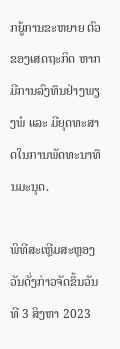ກຍູ້ການຂະຫຍາຍ ຕົວຂອງເສດຖະກິດ ຫາກມີການລົງທຶນຢ່າງພຽງພໍ ແລະ ມີຍຸດທະສາດໃນການພັດທະນາທຶນມະນຸດ.

ພິທີສະເຫຼີມສະຫຼອງວັນດັ່ງກ່າວຈັດຂຶ້ນວັນທີ 3 ສິງຫາ 2023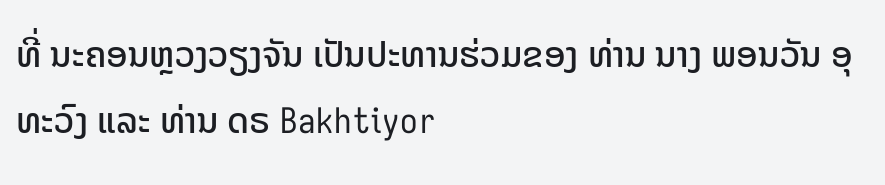ທີ່ ນະຄອນຫຼວງວຽງຈັນ ເປັນປະທານຮ່ວມຂອງ ທ່ານ ນາງ ພອນວັນ ອຸທະວົງ ແລະ ທ່ານ ດຣ Bakhtiyor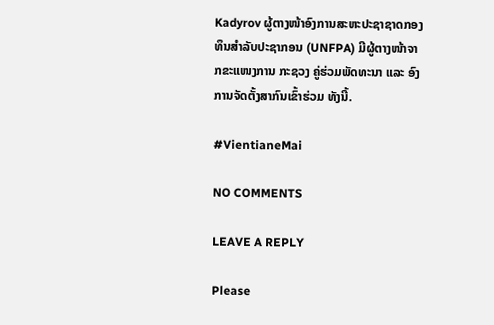Kadyrov ຜູ້ຕາງໜ້າອົງການສະຫະປະຊາຊາດກອງທຶນສຳລັບປະຊາກອນ (UNFPA) ມີຜູ້ຕາງໜ້າຈາກຂະແໜງການ ກະຊວງ ຄູ່ຮ່ວມພັດທະນາ ແລະ ອົງການຈັດຕັ້ງສາກົນເຂົ້າຮ່ວມ ທັງນີ້.

#VientianeMai

NO COMMENTS

LEAVE A REPLY

Please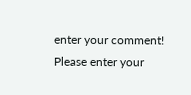enter your comment!
Please enter your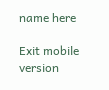name here

Exit mobile version